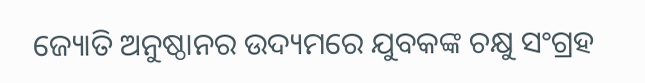ଜ୍ୟୋତି ଅନୁଷ୍ଠାନର ଉଦ୍ୟମରେ ଯୁବକଙ୍କ ଚକ୍ଷୁ ସଂଗ୍ରହ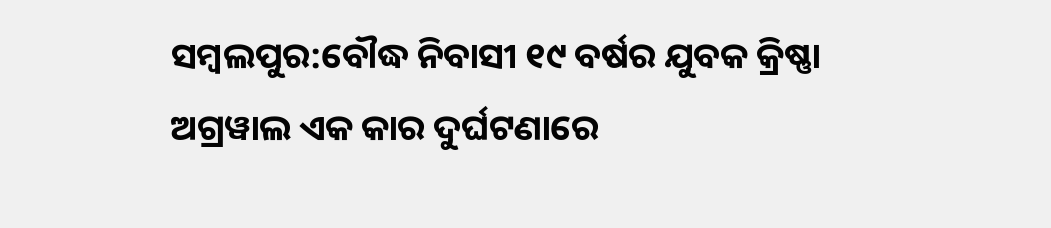ସମ୍ବଲପୁର:ବୌଦ୍ଧ ନିବାସୀ ୧୯ ବର୍ଷର ଯୁବକ କ୍ରିଷ୍ଣା ଅଗ୍ରୱାଲ ଏକ କାର ଦୁର୍ଘଟଣାରେ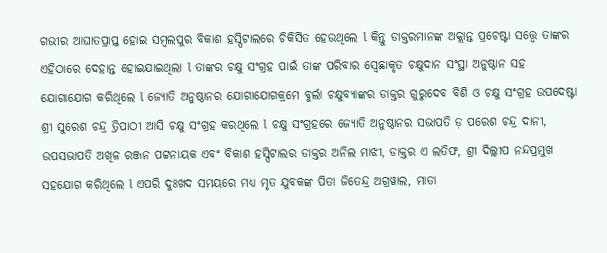ଗଭୀର ଆଘାତପ୍ରାପ୍ତ ହୋଇ ସମ୍ବଲପୁର ବିକାଶ ହସ୍ପିଟାଲରେ ଚିକିର୍ସିତ ହେଉଥିଲେ l କିନ୍ତୁ ଡାକ୍ତରମାନଙ୍କ ଅକ୍ଲାନ୍ତ ପ୍ରଚେଷ୍ଟା ସତ୍ତ୍ୱେ ତାଙ୍କର ଏହିଠାରେ ଦେହାନ୍ତ ହୋଇଯାଇଥିଲା l ତାଙ୍କର ଚକ୍ଷୁ ସଂଗ୍ରହ ପାଇଁ ତାଙ୍କ ପରିବାର ସ୍ବେଛାକୃତ ଚକ୍ଷୁଦାନ ସଂସ୍ଥା ଅନୁଷ୍ଠାନ ସହ ଯୋଗାଯୋଗ କରିଥିଲେ l ଜ୍ୟୋତି ଅନୁଷ୍ଠାନର ଯୋଗାଯୋଗକ୍ରମେ ବୁର୍ଲା ଚକ୍ଷୁବ୍ୟାଙ୍କର ଡାକ୍ତର ଗୁରୁଦେବ ବିଶି ଓ ଚକ୍ଷୁ ସଂଗ୍ରହ ଉପଦେଷ୍ଟା ଶ୍ରୀ ସୁରେଶ ଚନ୍ଦ୍ର ତ୍ରିପାଠୀ ଆସି ଚକ୍ଷୁ ସଂଗ୍ରହ କରଥିଲେ l ଚକ୍ଷୁ ସଂଗ୍ରହରେ ଜ୍ୟୋତି ଅନୁଷ୍ଠାନର ସଭାପତି ଡ଼ ପରେଶ ଚନ୍ଦ୍ର ଦାନୀ, ଉପସଭାପତି ଅଖିଳ ରଞ୍ଜନ ପଟ୍ଟନାୟକ ଏବଂ ବିକାଶ ହସ୍ପିଟାଲର ଡାକ୍ତର ଅନିଲ ମାଝୀ, ଡାକ୍ତର ଏ ଲତିଫ, ଶ୍ରୀ ଦିଲ୍ଲୀପ ନନ୍ଦପ୍ରମୁଖ ସହଯୋଗ କରିଥିଲେ l ଏପରି ଦୁଃଖଦ ସମୟରେ ମଧ୍ୟ ମୃତ ଯୁବକଙ୍କ ପିତା ଜିତେନ୍ଦ୍ର ଅଗ୍ରୱାଲ, ମାତା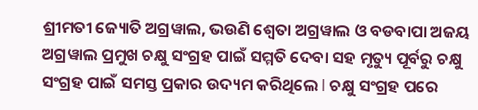ଶ୍ରୀମତୀ ଜ୍ୟୋତି ଅଗ୍ରୱାଲ, ଭଉଣି ଶ୍ଵେତା ଅଗ୍ରୱାଲ ଓ ବଡବାପା ଅଜୟ ଅଗ୍ରୱାଲ ପ୍ରମୁଖ ଚକ୍ଷୁ ସଂଗ୍ରହ ପାଇଁ ସମ୍ମତି ଦେବା ସହ ମୃତ୍ୟୁ ପୂର୍ବରୁ ଚକ୍ଷୁ ସଂଗ୍ରହ ପାଇଁ ସମସ୍ତ ପ୍ରକାର ଉଦ୍ୟମ କରିଥିଲେ l ଚକ୍ଷୁ ସଂଗ୍ରହ ପରେ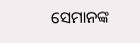ସେମାନଙ୍କ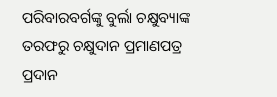ପରିବାରବର୍ଗଙ୍କୁ ବୁର୍ଲା ଚକ୍ଷୁବ୍ୟାଙ୍କ ତରଫରୁ ଚକ୍ଷୁଦାନ ପ୍ରମାଣପତ୍ର ପ୍ରଦାନ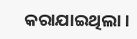କରାଯାଇଥିଲା।